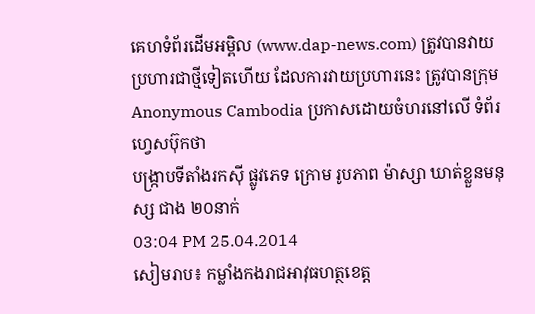គេហទំព័រដើមអម្ពិល (www.dap-news.com) ត្រូវបានវាយប្រហារជាថ្មីទៀតហើយ ដែលការវាយប្រហារនេះ ត្រូវបានក្រុម Anonymous Cambodia ប្រកាសដោយចំហរនៅលើ ទំព័រហ្វេសប៊ុកថា
បង្ក្រាបទីតាំងរកស៊ី ផ្លូវភេទ ក្រោម រូបភាព ម៉ាស្សា ឃាត់ខ្លួនមនុស្ស ជាង ២០នាក់
03:04 PM 25.04.2014
សៀមរាប៖ កម្លាំងកងរាជអាវុធហត្ថខេត្ត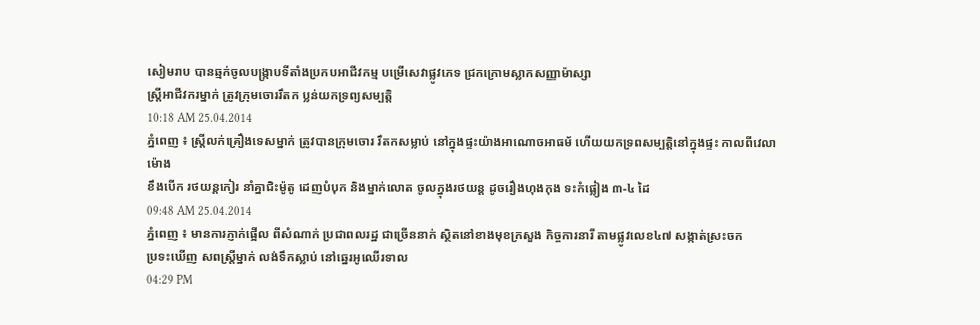សៀមរាប បានឆ្មក់ចូលបង្រ្កាបទីតាំងប្រកបអាជីវកម្ម បម្រើសេវាផ្លូវភេទ ជ្រកក្រោមស្លាកសញ្ញាម៉ាស្សា
ស្រ្តីអាជីវករម្នាក់ ត្រូវក្រុមចោររឹតក ប្លន់យកទ្រព្យសម្បត្តិ
10:18 AM 25.04.2014
ភ្នំពេញ ៖ ស្ត្រីលក់គ្រឿងទេសម្នាក់ ត្រូវបានក្រុមចោរ រឹតកសម្លាប់ នៅក្នុងផ្ទះយ៉ាងអាណោចអាធម័ ហើយយកទ្រពសម្បត្តិនៅក្នុងផ្ទះ កាលពីវេលាម៉ោង
ខឹងបើក រថយន្តកៀរ នាំគ្នាជិះម៉ូតូ ដេញបំបុក និងម្នាក់លោត ចូលក្នុងរថយន្ត ដូចរឿងហុងកុង ទះកំផ្លៀង ៣-៤ ដៃ
09:48 AM 25.04.2014
ភ្នំពេញ ៖ មានការភ្ញាក់ផ្អើល ពីសំណាក់ ប្រជាពលរដ្ឋ ជាច្រើននាក់ ស្ថិតនៅខាងមុខក្រសួង កិច្ចការនារី តាមផ្លូវលេខ៤៧ សង្កាត់ស្រះចក
ប្រទះឃើញ សពស្រ្តីម្នាក់ លង់ទឹកស្លាប់ នៅឆ្នេរអូឈើរទាល
04:29 PM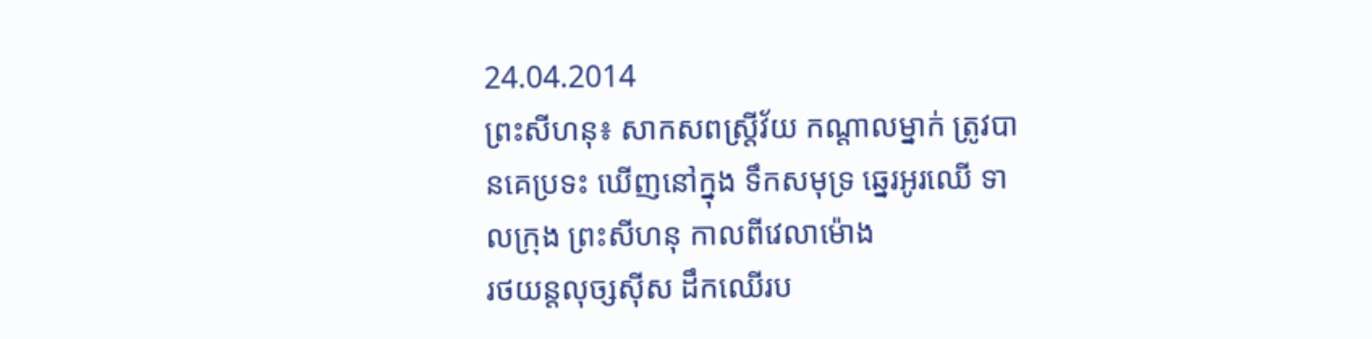24.04.2014
ព្រះសីហនុ៖ សាកសពស្ត្រីវ័យ កណ្តាលម្នាក់ ត្រូវបានគេប្រទះ ឃើញនៅក្នុង ទឹកសមុទ្រ ឆ្នេរអូរឈើ ទាលក្រុង ព្រះសីហនុ កាលពីវេលាម៉ោង
រថយន្តលុច្សស៊ីស ដឹកឈើរប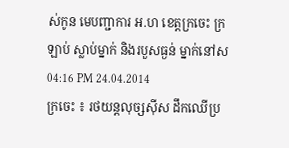ស់កូន មេបញ្ជាការ អ.ហ ខេត្តក្រចេះ ក្រឡាប់ ស្លាប់ម្នាក់ និងរបួសធ្ងន់ ម្នាក់នៅស
04:16 PM 24.04.2014
ក្រចេះ ៖ រថយន្តលុច្សស៊ីស ដឹកឈើប្រ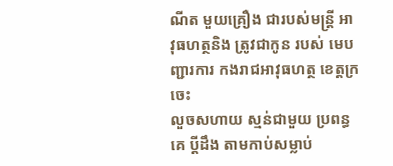ណីត មួយគ្រឿង ជារបស់មន្ត្រី អាវុធហត្ថនិង ត្រូវជាកូន របស់ មេបញ្ជារការ កងរាជអាវុធហត្ថ ខេត្តក្រចេះ
លួចសហាយ ស្មន់ជាមួយ ប្រពន្ធគេ ប្ដីដឹង តាមកាប់សម្លាប់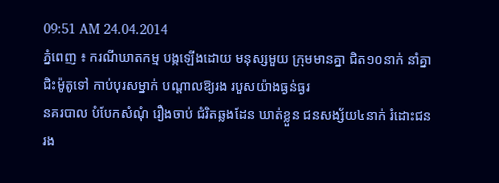09:51 AM 24.04.2014
ភ្នំពេញ ៖ ករណីឃាតកម្ម បង្កឡើងដោយ មនុស្សមួយ ក្រុមមានគ្នា ជិត១០នាក់ នាំគ្នា ជិះម៉ូតូទៅ កាប់បុរសម្នាក់ បណ្ដាលឱ្យរង របួសយ៉ាងធ្ងន់ធ្ងរ
នគរបាល បំបែកសំណុំ រឿងចាប់ ជំរិតឆ្លងដែន ឃាត់ខ្លួន ជនសង្ស័យ៤នាក់ រំដោះជនរង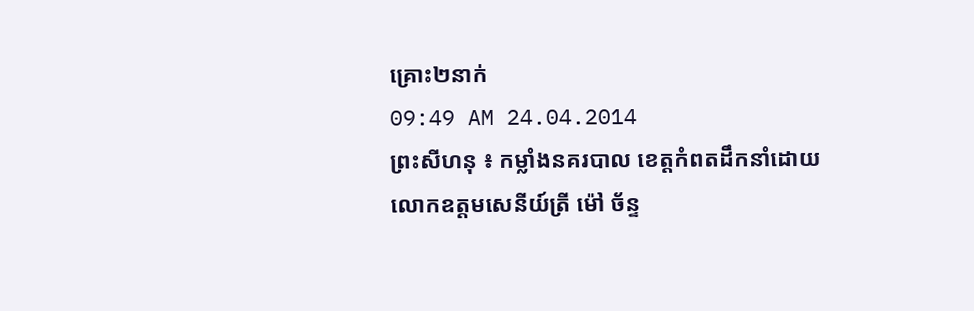គ្រោះ២នាក់
09:49 AM 24.04.2014
ព្រះសីហនុ ៖ កម្លាំងនគរបាល ខេត្តកំពតដឹកនាំដោយ លោកឧត្តមសេនីយ៍ត្រី ម៉ៅ ច័ន្ទ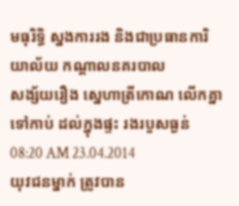មធុរិទ្ធិ ស្នងការរង និងជាប្រធានការិយាល័យ កណ្តាលនគរបាល
សង្ស័យរឿង ស្នេហាត្រីកោណ លើកគ្នាទៅកាប់ ដល់ក្នុងផ្ទះ រងរបួសធ្ងន់
08:20 AM 23.04.2014
យុវជនម្នាក់ ត្រូវបាន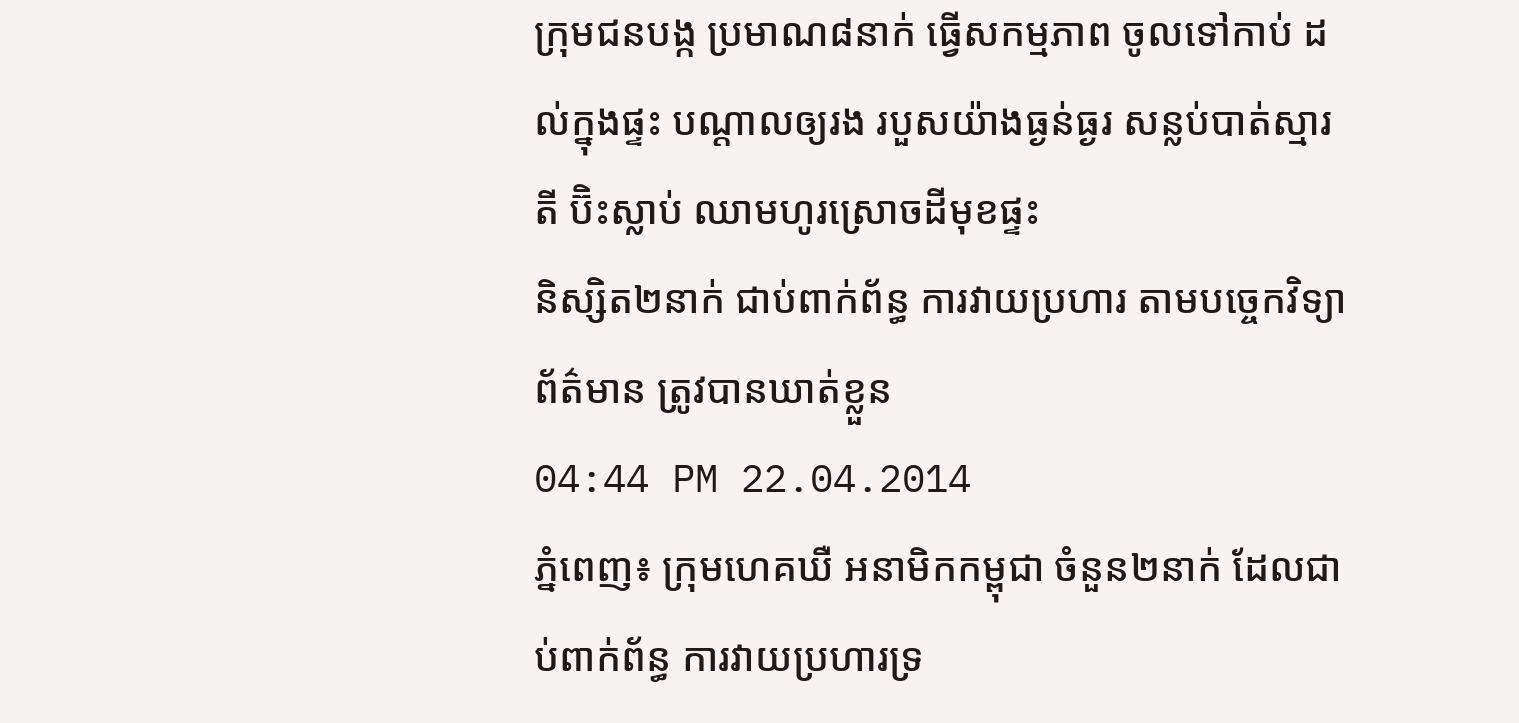ក្រុមជនបង្ក ប្រមាណ៨នាក់ ធ្វើសកម្មភាព ចូលទៅកាប់ ដល់ក្នុងផ្ទះ បណ្តាលឲ្យរង របួសយ៉ាងធ្ងន់ធ្ងរ សន្លប់បាត់ស្មារតី ប៊ិះស្លាប់ ឈាមហូរស្រោចដីមុខផ្ទះ
និស្សិត២នាក់ ជាប់ពាក់ព័ន្ធ ការវាយប្រហារ តាមបច្ចេកវិទ្យា ព័ត៌មាន ត្រូវបានឃាត់ខ្លួន
04:44 PM 22.04.2014
ភ្នំពេញ៖ ក្រុមហេគឃឺ អនាមិកកម្ពុជា ចំនួន២នាក់ ដែលជាប់ពាក់ព័ន្ធ ការវាយប្រហារទ្រ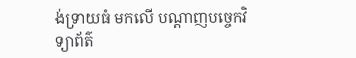ង់ទ្រាយធំ មកលើ បណ្តាញបច្ចេកវិទ្យាព័ត៌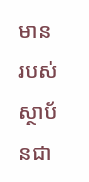មាន របស់ស្ថាប័នជា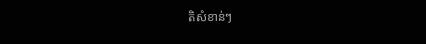តិសំខាន់ៗ